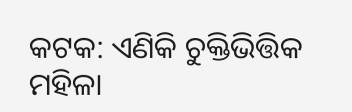କଟକ: ଏଣିକି ଚୁକ୍ତିଭିତ୍ତିକ ମହିଳା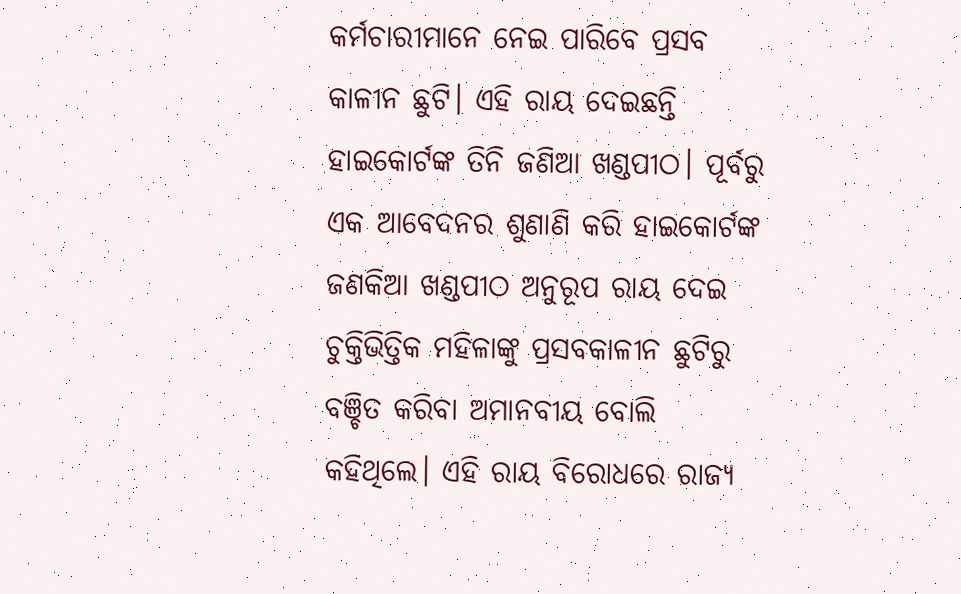କର୍ମଚାରୀମାନେ ନେଇ ପାରିବେ ପ୍ରସବ କାଳୀନ ଛୁଟି। ଏହି ରାୟ ଦେଇଛନ୍ତି ହାଇକୋର୍ଟଙ୍କ ତିନି ଜଣିଆ ଖଣ୍ଡପୀଠ। ପୂର୍ବରୁ ଏକ ଆବେଦନର ଶୁଣାଣି କରି ହାଇକୋର୍ଟଙ୍କ ଜଣକିଆ ଖଣ୍ଡପୀଠ ଅନୁରୂପ ରାୟ ଦେଇ ଚୁକ୍ତିଭିତ୍ତିକ ମହିଳାଙ୍କୁ ପ୍ରସବକାଳୀନ ଛୁଟିରୁ ବଞ୍ଚିତ କରିବା ଅମାନବୀୟ ବୋଲି କହିଥିଲେ। ଏହି ରାୟ ବିରୋଧରେ ରାଜ୍ଯ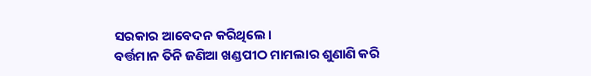ସରକାର ଆବେଦନ କରିଥିଲେ।
ବର୍ତ୍ତମାନ ତିନି ଜଣିଆ ଖଣ୍ଡପୀଠ ମାମଲାର ଶୁଣାଣି କରି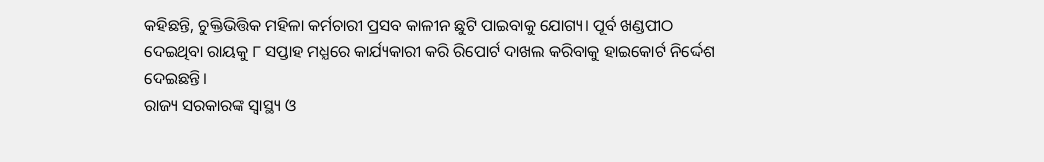କହିଛନ୍ତି, ଚୁକ୍ତିଭିତ୍ତିକ ମହିଳା କର୍ମଚାରୀ ପ୍ରସବ କାଳୀନ ଛୁଟି ପାଇବାକୁ ଯୋଗ୍ୟ। ପୂର୍ବ ଖଣ୍ଡପୀଠ ଦେଇଥିବା ରାୟକୁ ୮ ସପ୍ତାହ ମଧ୍ଯରେ କାର୍ଯ୍ୟକାରୀ କରି ରିପୋର୍ଟ ଦାଖଲ କରିବାକୁ ହାଇକୋର୍ଟ ନିର୍ଦ୍ଦେଶ ଦେଇଛନ୍ତି।
ରାଜ୍ୟ ସରକାରଙ୍କ ସ୍ବାସ୍ଥ୍ୟ ଓ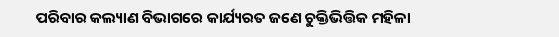ପରିବାର କଲ୍ୟାଣ ବିଭାଗରେ କାର୍ଯ୍ୟରତ ଜଣେ ଚୁକ୍ତିଭିତ୍ତିକ ମହିଳା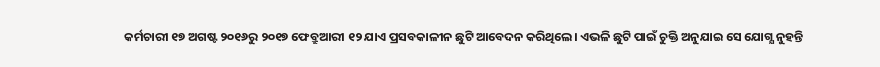କର୍ମଚାରୀ ୧୭ ଅଗଷ୍ଟ ୨୦୧୬ରୁ ୨୦୧୭ ଫେବ୍ରୁଆରୀ ୧୨ ଯାଏ ପ୍ରସବକାଳୀନ ଛୁଟି ଆବେଦନ କରିଥିଲେ। ଏଭଳି ଛୁଟି ପାଇଁ ଚୁକ୍ତି ଅନୁଯାଇ ସେ ଯୋଗ୍ଯ ନୁହନ୍ତି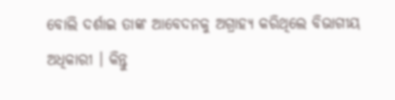ବୋଲି ଦର୍ଶାଇ ତାଙ୍କ ଆବେଦନକୁ ଅଗ୍ରାହ୍ୟ କରିଥିଲେ ବିଭାଗୀୟ ଅଧିକାରୀ । କିନ୍ତୁ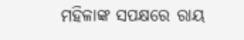ମହିଳାଙ୍କ ସପକ୍ଷରେ ରାୟ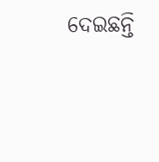ଦେଇଛନ୍ତି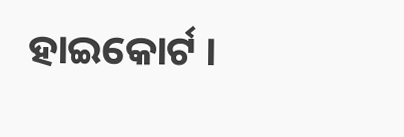ହାଇକୋର୍ଟ ।